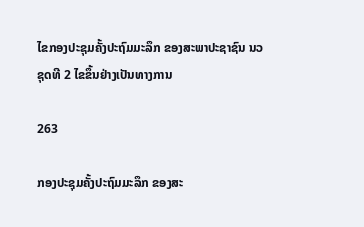ໄຂກອງປະຊຸມຄັ້ງປະຖົມມະລຶກ ຂອງສະພາປະຊາຊົນ ນວ ຊຸດທີ 2 ໄຂຂຶ້ນຢ່າງເປັນທາງການ

263

ກອງປະຊຸມຄັ້ງປະຖົມມະລຶກ ຂອງສະ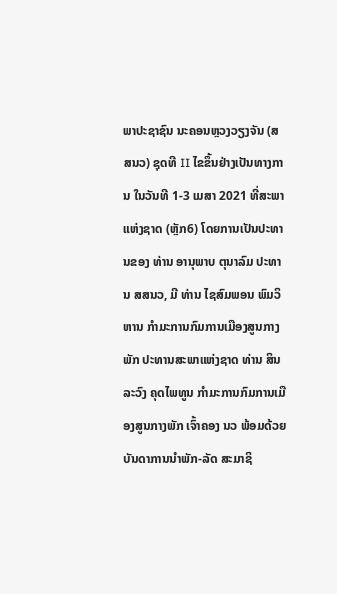ພາປະຊາຊົນ ນະຄອນຫຼວງວຽງຈັນ (ສສນວ) ຊຸດທີ II ໄຂຂຶ້ນຢ່າງເປັນທາງການ ໃນວັນທີ 1-3 ເມສາ 2021 ທີ່ສະພາແຫ່ງຊາດ (ຫຼັກ6) ໂດຍການເປັນປະທານຂອງ ທ່ານ ອານຸພາບ ຕຸນາລົມ ປະທານ ສສນວ, ມີ ທ່ານ ໄຊສົມພອນ ພົມວິຫານ ກຳມະການກົມການເມືອງສູນກາງພັກ ປະທານສະພາແຫ່ງຊາດ ທ່ານ ສິນລະວົງ ຄຸດໄພທູນ ກຳມະການກົມການເມືອງສູນກາງພັກ ເຈົ້າຄອງ ນວ ພ້ອມດ້ວຍບັນດາການນຳພັກ-ລັດ ສະມາຊິ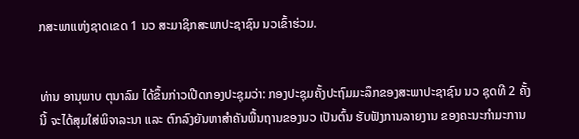ກສະພາແຫ່ງຊາດເຂດ 1 ນວ ສະມາຊິກສະພາປະຊາຊົນ ນວເຂົ້າຮ່ວມ.


ທ່ານ ອານຸພາບ ຕຸນາລົມ ໄດ້ຂຶ້ນກ່າວເປີດກອງປະຊຸມວ່າ: ກອງປະຊຸມຄັ້ງປະຖົມມະລຶກຂອງສະພາປະຊາຊົນ ນວ ຊຸດທີ 2 ຄັ້ງນີ້ ຈະໄດ້ສຸມໃສ່ພິຈາລະນາ ແລະ ຕົກລົງຍັນຫາສຳຄັນພື້ນຖານຂອງນວ ເປັນຕົ້ນ ຮັບຟັງການລາຍງານ ຂອງຄະນະກຳມະການ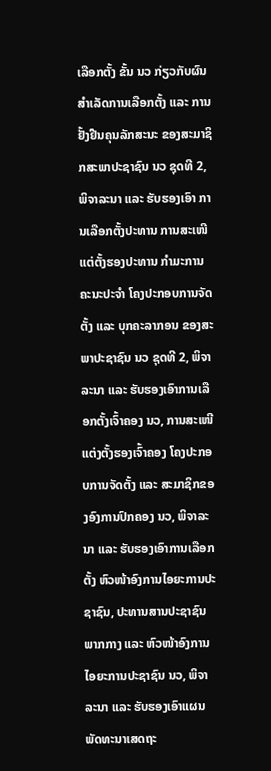ເລືອກຕັ້ງ ຂັ້ນ ນວ ກ່ຽວກັບຜົນສຳເລັດການເລືອກຕັ້ງ ແລະ ການຢັ້ງຢືນຄຸນລັກສະນະ ຂອງສະມາຊິກສະພາປະຊາຊົນ ນວ ຊຸດທີ 2, ພິຈາລະນາ ແລະ ຮັບຮອງເອົາ ການເລືອກຕັ້ງປະທານ ການສະເໜີແຕ່ຕັ້ງຮອງປະທານ ກຳມະການຄະນະປະຈຳ ໂຄງປະກອບການຈັດຕັ້ງ ແລະ ບຸກຄະລາກອນ ຂອງສະພາປະຊາຊົນ ນວ ຊຸດທີ 2, ພິຈາລະນາ ແລະ ຮັບຮອງເອົາການເລືອກຕັ້ງເຈົ້າຄອງ ນວ, ການສະເໜີແຕ່ງຕັ້ງຮອງເຈົ້າຄອງ ໂຄງປະກອບການຈັດຕັ້ງ ແລະ ສະມາຊິກຂອງອົງການປົກຄອງ ນວ, ພິຈາລະນາ ແລະ ຮັບຮອງເອົາການເລືອກຕັ້ງ ຫົວໜ້າອົງການໄອຍະການປະຊາຊົນ, ປະທານສານປະຊາຊົນພາກກາງ ແລະ ຫົວໜ້າອົງການໄອຍະການປະຊາຊົນ ນວ, ພິຈາລະນາ ແລະ ຮັບຮອງເອົາແຜນພັດທະນາເສດຖະ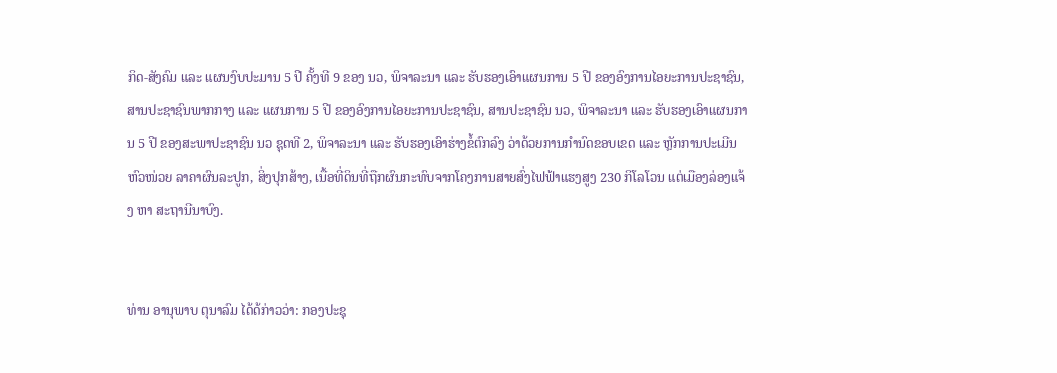ກິດ-ສັງຄົມ ແລະ ແຜນງົບປະມານ 5 ປີ ຄັ້ງທີ 9 ຂອງ ນວ, ພິຈາລະນາ ແລະ ຮັບຮອງເອົາແຜນການ 5 ປີ ຂອງອົງການໄອຍະການປະຊາຊົນ, ສານປະຊາຊົນພາກກາງ ແລະ ແຜນການ 5 ປີ ຂອງອົງການໄອຍະການປະຊາຊົນ, ສານປະຊາຊົນ ນວ, ພິຈາລະນາ ແລະ ຮັບຮອງເອົາແຜນການ 5 ປີ ຂອງສະພາປະຊາຊົນ ນວ ຊຸດທີ 2, ພິຈາລະນາ ແລະ ຮັບຮອງເອົາຮ່າງຂໍ້ຕົກລົງ ວ່າດ້ວຍການກຳນົດຂອບເຂດ ແລະ ຫຼັກການປະເມີນຫົວໜ່ວຍ ລາຄາຜົນລະປູກ, ສິ່ງປຸກສ້າງ, ເນື້ອທີ່ດິນທີ່ຖືກຜົນກະທົບຈາກໂຄງການສາຍສົ່ງໄຟຟ້າແຮງສູງ 230 ກິໂລໂວນ ແຕ່ເມືອງລ່ອງແຈ້ງ ຫາ ສະຖານີນາບົງ.


ທ່ານ ອານຸພາບ ຕຸນາລົມ ໄດ້ດ້ກ່າວວ່າ: ກອງປະຊຸ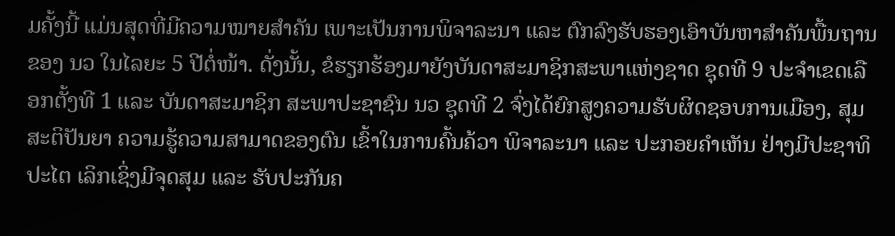ມຄັ້ງນີ້ ແມ່ນສຸດທີ່ມີຄວາມໝາຍສຳຄັນ ເພາະເປັນການພິຈາລະນາ ແລະ ຕົກລົງຮັບຮອງເອົາບັນຫາສຳຄັນພື້ນຖານຂອງ ນວ ໃນໄລຍະ 5 ປີຕໍ່ໜ້າ. ດັ່ງນັ້ນ, ຂໍຮຽກຮ້ອງມາຍັງບັນດາສະມາຊິກສະພາແຫ່ງຊາດ ຊຸດທີ 9 ປະຈໍາເຂດເລືອກຕັ້ງທີ 1 ແລະ ບັນດາສະມາຊິກ ສະພາປະຊາຊົນ ນວ ຊຸດທີ 2 ຈົ່ງໄດ້ຍົກສູງຄວາມຮັບຜິດຊອບການເມືອງ, ສຸມສະຕິປັນຍາ ຄວາມຮູ້ຄວາມສາມາດຂອງຕົນ ເຂົ້າໃນການຄົ້ນຄ້ວາ ພິຈາລະນາ ແລະ ປະກອຍຄຳເຫັນ ຢ່າງມີປະຊາທິປະໄຕ ເລິກເຊິ່ງມີຈຸດສຸມ ແລະ ຮັບປະກັນຄ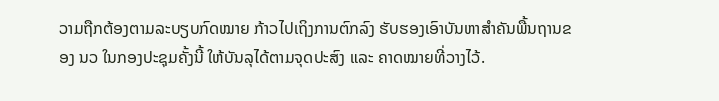ວາມຖືກຕ້ອງຕາມລະບຽບກົດໝາຍ ກ້າວໄປເຖິງການຕົກລົງ ຮັບຮອງເອົາບັນຫາສຳຄັນພື້ນຖານຂອງ ນວ ໃນກອງປະຊຸມຄັ້ງນີ້ ໃຫ້ບັນລຸໄດ້ຕາມຈຸດປະສົງ ແລະ ຄາດໝາຍທີ່ວາງໄວ້.